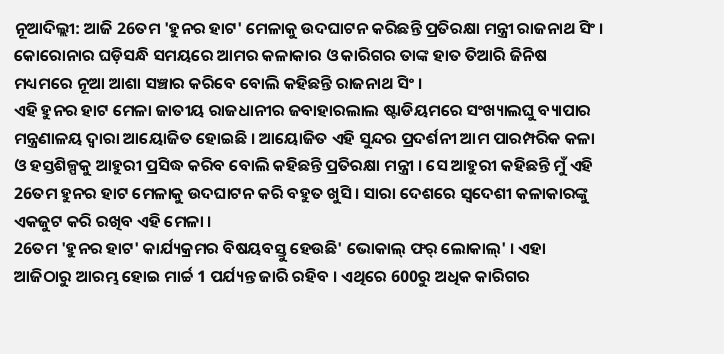ନୂଆଦିଲ୍ଲୀ: ଆଜି 26ତମ 'ହୁନର ହାଟ' ମେଳାକୁ ଉଦଘାଟନ କରିଛନ୍ତି ପ୍ରତିରକ୍ଷା ମନ୍ତ୍ରୀ ରାଜନାଥ ସିଂ । କୋରୋନାର ଘଡ଼ିସନ୍ଧି ସମୟରେ ଆମର କଳାକାର ଓ କାରିଗର ତାଙ୍କ ହାତ ତିଆରି ଜିନିଷ ମଧ୍ୟମରେ ନୂଆ ଆଶା ସଞ୍ଚାର କରିବେ ବୋଲି କହିଛନ୍ତି ରାଜନାଥ ସିଂ ।
ଏହି ହୁନର ହାଟ ମେଳା ଜାତୀୟ ରାଜଧାନୀର ଜବାହାରଲାଲ ଷ୍ଟାଡିୟମରେ ସଂଖ୍ୟାଲଘୁ ବ୍ୟାପାର ମନ୍ତ୍ରଣାଳୟ ଦ୍ବାରା ଆୟୋଜିତ ହୋଇଛି । ଆୟୋଜିତ ଏହି ସୁନ୍ଦର ପ୍ରଦର୍ଶନୀ ଆମ ପାରମ୍ପରିକ କଳା ଓ ହସ୍ତଶିଳ୍ପକୁ ଆହୁରୀ ପ୍ରସିଦ୍ଧ କରିବ ବୋଲି କହିଛନ୍ତି ପ୍ରତିରକ୍ଷା ମନ୍ତ୍ରୀ । ସେ ଆହୁରୀ କହିଛନ୍ତି ମୁଁ ଏହି 26ତମ ହୁନର ହାଟ ମେଳାକୁ ଉଦଘାଟନ କରି ବହୁତ ଖୁସି । ସାରା ଦେଶରେ ସ୍ବଦେଶୀ କଳାକାରଙ୍କୁ ଏକଜୁଟ କରି ରଖିବ ଏହି ମେଳା ।
26ତମ 'ହୁନର ହାଟ' କାର୍ଯ୍ୟକ୍ରମର ବିଷୟବସ୍ତୁ ହେଉଛି' ଭୋକାଲ୍ ଫର୍ ଲୋକାଲ୍' । ଏହା ଆଜିଠାରୁ ଆରମ୍ଭ ହୋଇ ମାର୍ଚ୍ଚ 1 ପର୍ଯ୍ୟନ୍ତ ଜାରି ରହିବ । ଏଥିରେ 600ରୁ ଅଧିକ କାରିଗର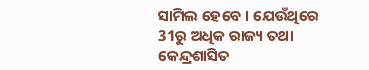ସାମିଲ ହେବେ । ଯେଉଁଥିରେ 31ରୁ ଅଧିକ ରାଜ୍ୟ ତଥା କେନ୍ଦ୍ରଶାସିତ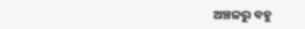ଅଞ୍ଚଳରୁ ବହୁ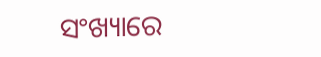ସଂଖ୍ୟାରେ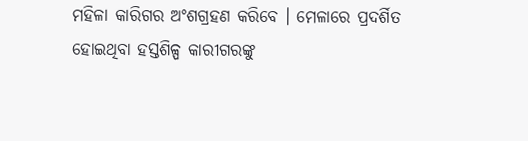ମହିଳା କାରିଗର ଅଂଶଗ୍ରହଣ କରିବେ । ମେଳାରେ ପ୍ରଦର୍ଶିତ ହୋଇଥିବା ହସ୍ତଶିଳ୍ପ କାରୀଗରଙ୍କୁ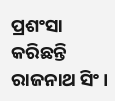ପ୍ରଶଂସା କରିଛନ୍ତି ରାଜନାଥ ସିଂ ।